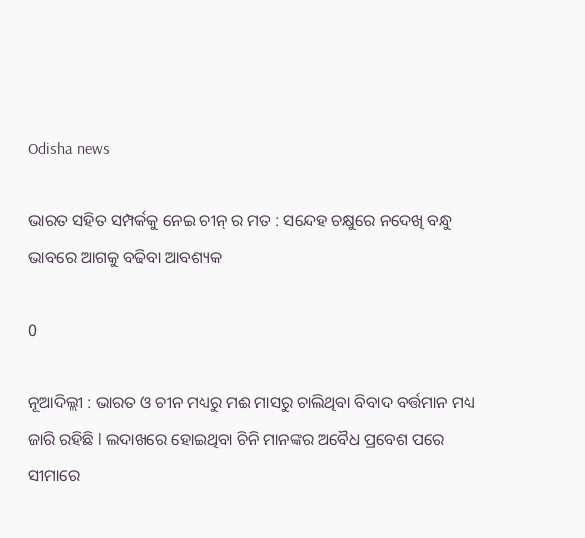Odisha news

ଭାରତ ସହିତ ସମ୍ପର୍କକୁ ନେଇ ଚୀନ୍ ର ମତ : ସନ୍ଦେହ ଚକ୍ଷୁରେ ନଦେଖି ବନ୍ଧୁ ଭାବରେ ଆଗକୁ ବଢିବା ଆବଶ୍ୟକ

0

ନୂଆଦିଲ୍ଲୀ : ଭାରତ ଓ ଚୀନ ମଧ୍ୟରୁ ମଈ ମାସରୁ ଚାଲିଥିବା ବିବାଦ ବର୍ତ୍ତମାନ ମଧ୍ୟ ଜାରି ରହିଛି l ଲଦାଖରେ ହୋଇଥିବା ଚିନି ମାନଙ୍କର ଅବୈଧ ପ୍ରବେଶ ପରେ ସୀମାରେ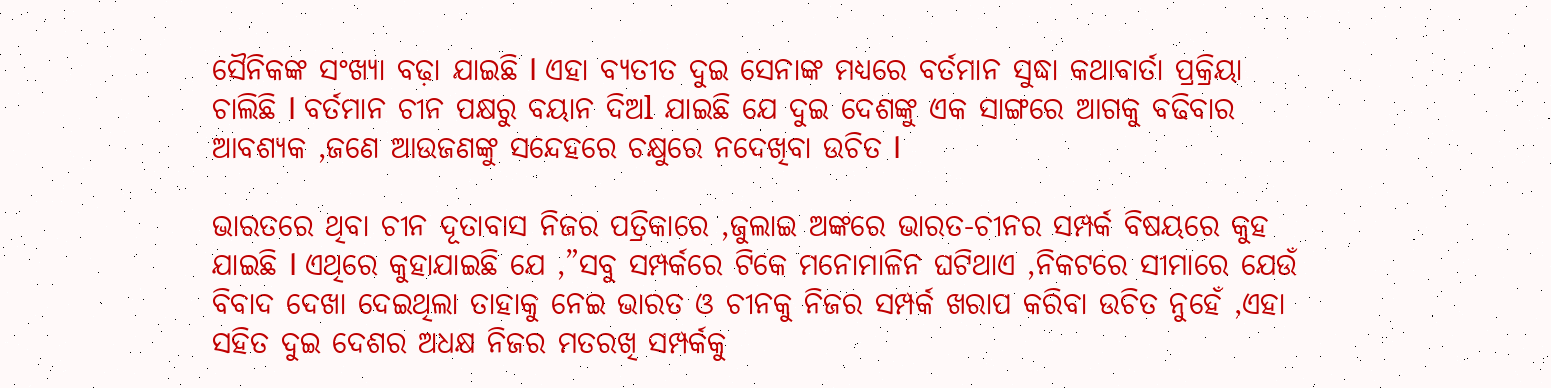ସୈନିକଙ୍କ ସଂଖ୍ୟା ବଢ଼ା ଯାଇଛି l ଏହା ବ୍ୟତୀତ ଦୁଇ ସେନାଙ୍କ ମଧ୍ୟରେ ବର୍ତମାନ ସୁଦ୍ଧା କଥାବାର୍ତା ପ୍ରକ୍ରିୟା ଚାଲିଛି l ବର୍ତମାନ ଚୀନ ପକ୍ଷରୁ ବୟାନ ଦିଅl ଯାଇଛି ଯେ ଦୁଇ ଦେଶଙ୍କୁ ଏକ ସାଙ୍ଗରେ ଆଗକୁ ବଢିବାର ଆବଶ୍ୟକ ,ଜଣେ ଆଉଜଣଙ୍କୁ ସନ୍ଦେହରେ ଚକ୍ଷୁରେ ନଦେଖିବା ଉଚିତ l

ଭାରତରେ ଥିବା ଚୀନ ଦୂତାବାସ ନିଜର ପତ୍ରିକାରେ ,ଜୁଲାଇ ଅଙ୍କରେ ଭାରତ-ଚୀନର ସମ୍ପର୍କ ବିଷୟରେ କୁହ ଯାଇଛି l ଏଥିରେ କୁହାଯାଇଛି ଯେ ,”ସବୁ ସମ୍ପର୍କରେ ଟିକେ ମନୋମାଳିନ ଘଟିଥାଏ ,ନିକଟରେ ସୀମାରେ ଯେଉଁ ବିବାଦ ଦେଖା ଦେଇଥିଲା ତାହାକୁ ନେଇ ଭାରତ ଓ ଚୀନକୁ ନିଜର ସମ୍ପର୍କ ଖରାପ କରିବା ଉଚିତ ନୁହେଁ ,ଏହା ସହିତ ଦୁଇ ଦେଶର ଅଧକ୍ଷ ନିଜର ମତରଖି ସମ୍ପର୍କକୁ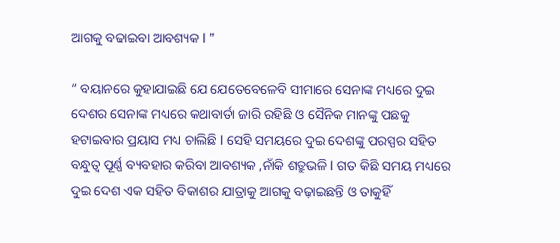ଆଗକୁ ବଢାଇବା ଆବଶ୍ୟକ l ”

” ବୟାନରେ କୁହାଯାଇଛି ଯେ ଯେତେବେଳେବି ସୀମାରେ ସେନାଙ୍କ ମଧ୍ୟରେ ଦୁଇ ଦେଶର ସେନାଙ୍କ ମଧ୍ୟରେ କଥାବାର୍ତା ଜାରି ରହିଛି ଓ ସୈନିକ ମାନଙ୍କୁ ପଛକୁ ହଟାଇବାର ପ୍ରୟାସ ମଧ୍ୟ ଚାଲିଛି l ସେହି ସମୟରେ ଦୁଇ ଦେଶଙ୍କୁ ପରସ୍ପର ସହିତ ବନ୍ଧୁତ୍ୱ ପୂର୍ଣ୍ଣ ବ୍ୟବହାର କରିବା ଆବଶ୍ୟକ ,ନାଁକି ଶତ୍ରୁଭଳି l ଗତ କିଛି ସମୟ ମଧ୍ୟରେ ଦୁଇ ଦେଶ ଏକ ସହିତ ବିକାଶର ଯାତ୍ରାକୁ ଆଗକୁ ବଢ଼ାଇଛନ୍ତି ଓ ତାକୁହିଁ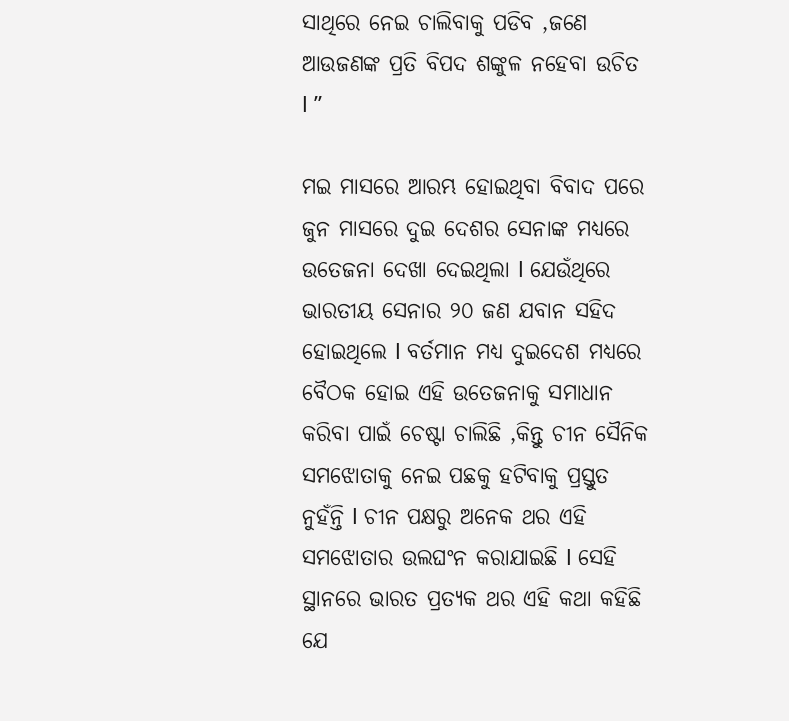ସାଥିରେ ନେଇ ଚାଲିବାକୁ ପଡିବ ,ଜଣେ ଆଉଜଣଙ୍କ ପ୍ରତି ବିପଦ ଶଙ୍କୁଳ ନହେବା ଉଚିତ l ”

ମଇ ମାସରେ ଆରମ୍ଭ ହୋଇଥିବା ବିବାଦ ପରେ ଜୁନ ମାସରେ ଦୁଇ ଦେଶର ସେନାଙ୍କ ମଧ୍ୟରେ ଉତେଜନା ଦେଖା ଦେଇଥିଲା l ଯେଉଁଥିରେ ଭାରତୀୟ ସେନାର ୨୦ ଜଣ ଯବାନ ସହିଦ ହୋଇଥିଲେ l ବର୍ତମାନ ମଧ୍ୟ ଦୁଇଦେଶ ମଧ୍ୟରେ ବୈଠକ ହୋଇ ଏହି ଉତେଜନାକୁ ସମାଧାନ କରିବା ପାଇଁ ଚେଷ୍ଟା ଚାଲିଛି ,କିନ୍ତୁ ଚୀନ ସୈନିକ ସମଝୋତାକୁ ନେଇ ପଛକୁ ହଟିବାକୁ ପ୍ରସ୍ତୁତ ନୁହଁନ୍ତି l ଚୀନ ପକ୍ଷରୁ ଅନେକ ଥର ଏହି ସମଝୋତାର ଉଲଘଂନ କରାଯାଇଛି l ସେହି ସ୍ଥାନରେ ଭାରତ ପ୍ରତ୍ୟକ ଥର ଏହି କଥା କହିଛି ଯେ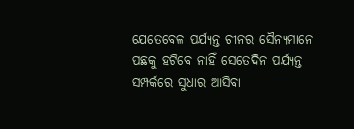ଯେତେବେଳ ପର୍ଯ୍ୟନ୍ତ ଚୀନର ସୈନ୍ୟମାନେ ପଛକୁ ହଟିବେ ନାହିଁ ସେତେଦିନ ପର୍ଯ୍ୟନ୍ତ ସମ୍ପର୍କରେ ସୁଧାର ଆସିବା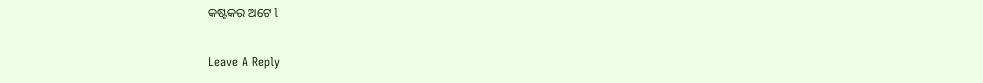କଷ୍ଟକର ଅଟେ l

Leave A Reply